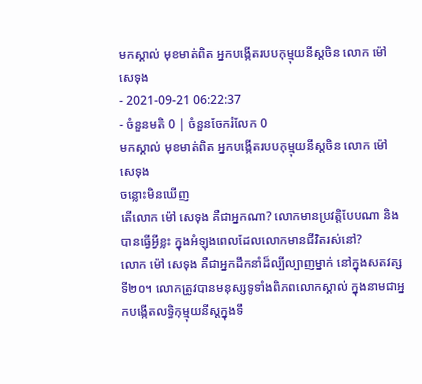មកស្គាល់ មុខមាត់ពិត អ្នកបង្កើតរបបកុម្មុយនីស្តចិន លោក ម៉ៅ សេទុង
- 2021-09-21 06:22:37
- ចំនួនមតិ 0 | ចំនួនចែករំលែក 0
មកស្គាល់ មុខមាត់ពិត អ្នកបង្កើតរបបកុម្មុយនីស្តចិន លោក ម៉ៅ សេទុង
ចន្លោះមិនឃើញ
តើលោក ម៉ៅ សេទុង គឺជាអ្នកណា? លោកមានប្រវត្តិបែបណា និងបានធ្វើអ្វីខ្លះ ក្នុងអំឡុងពេលដែលលោកមានជីវិតរស់នៅ?
លោក ម៉ៅ សេទុង គឺជាអ្នកដឹកនាំដ៏ល្បីល្បាញម្នាក់ នៅក្នុងសតវត្សទី២០។ លោកត្រូវបានមនុស្សទូទាំងពិភពលោកស្គាល់ ក្នុងនាមជាអ្នកបង្កើតលទ្ធិកុម្មុយនីស្តក្នុងទឹ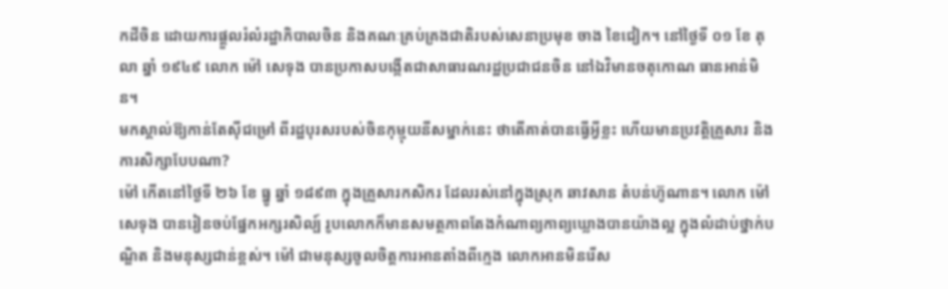កដីចិន ដោយការផ្តួលរំលំរដ្ឋាភិបាលចិន និងគណៈគ្រប់គ្រងជាតិរបស់សេនាប្រមុខ ចាង ខៃជៀក។ នៅថ្ងៃទី ០១ ខែ តុលា ឆ្នាំ ១៩៤៩ លោក ម៉ៅ សេទុង បានប្រកាសបង្កើតជាសាធារណរដ្ឋប្រជាជនចិន នៅឯវិមានចតុកោណ ធានអាន់មិន។
មកស្គាល់ឱ្យកាន់តែស៊ីជម្រៅ ពីរដ្ឋបុរសរបស់ចិនកុម្មុយនីសម្នាក់នេះ ថាតើគាត់បានធ្វើអ្វីខ្លះ ហើយមានប្រវត្តិគ្រួសារ និងការសិក្សាបែបណា?
ម៉ៅ កើតនៅថ្ងៃទី ២៦ ខែ ធ្នូ ឆ្នាំ ១៨៩៣ ក្នុងគ្រួសារកសិករ ដែលរស់នៅក្នុងស្រុក ឆាវសាន តំបន់ហ៊ូណាន។ លោក ម៉ៅ សេទុង បានរៀនចប់ផ្នែកអក្សរសិល្ប៍ រូបលោកក៏មានសមត្ថភាពតែងកំណាព្យកាព្យឃ្លោងបានយ៉ាងល្អ ក្នុងលំដាប់ថ្នាក់បណ្ឌិត និងមនុស្សជាន់ខ្ពស់។ ម៉ៅ ជាមនុស្សចូលចិត្តការអានតាំងពីក្មេង លោកអានមិនរើស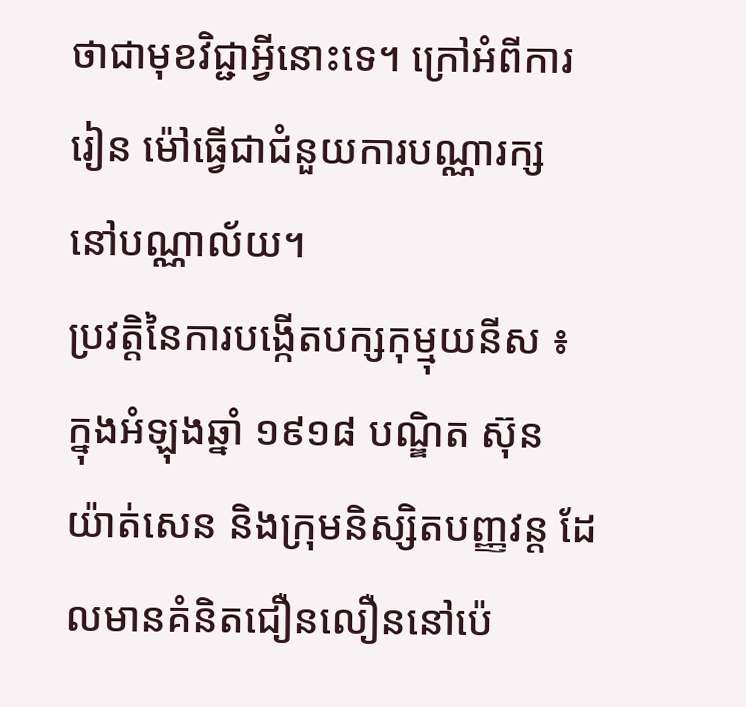ថាជាមុខវិជ្ជាអ្វីនោះទេ។ ក្រៅអំពីការរៀន ម៉ៅធ្វើជាជំនួយការបណ្ណារក្ស នៅបណ្ណាល័យ។
ប្រវត្តិនៃការបង្កើតបក្សកុម្មុយនីស ៖ ក្នុងអំឡុងឆ្នាំ ១៩១៨ បណ្ឌិត ស៊ុន យ៉ាត់សេន និងក្រុមនិស្សិតបញ្ញវន្ត ដែលមានគំនិតជឿនលឿននៅប៉េ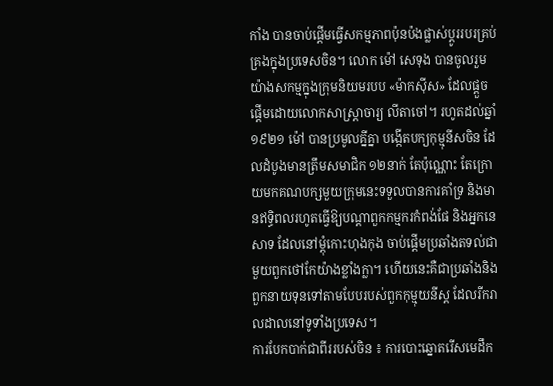កាំង បានចាប់ផ្តើមធ្វើសកម្មភាពប៉ុនប៉ងផ្លាស់ប្តូររបរគ្រប់គ្រងក្នុងប្រទេសចិន។ លោក ម៉ៅ សេទុង បានចូលរួមយ៉ាងសកម្មក្នុងក្រុមនិយមរបប «ម៉ាកស៊ីស» ដែលផ្តួចផ្តើមដោយលោកសាស្ត្រាចារ្យ លីតាចៅ។ រហូតដល់ឆ្នាំ ១៩២១ ម៉ៅ បានប្រមូលគ្នីគ្នា បង្កើតបក្យកុម្មុនីសចិន ដែលដំបូងមានត្រឹមសមាជិក ១២នាក់ តែប៉ុណ្ណោះ តែក្រោយមកគណបក្សមួយក្រុមនេះទទួលបានការគាំទ្រ និងមានឥទ្ធិពលរហូតធ្វើឱ្យបណ្តាពួកកម្មករកំពង់ផែ និងអ្នកនេសាទ ដែលនៅម្តុំកោះហុងកុង ចាប់ផ្តើមប្រឆាំងតទល់ជាមួយពួកថៅកែយ៉ាងខ្លាំងក្លា។ ហើយនេះគឺជាប្រឆាំងនិងពួកនាយទុនទៅតាមបែបរបស់ពួកកុម្មុយនីស្ត ដែលរីករាលដាលនៅទូទាំងប្រទេស។
ការបែកបាក់ជាពីររបស់ចិន ៖ ការបោះឆ្នោតរើសមេដឹក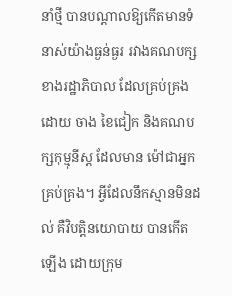នាំថ្មី បានបណ្តាលឱ្យកើតមានទំនាស់យ៉ាងធ្ងន់ធ្ងរ រវាងគណបក្សខាងរដ្ឋាភិបាល ដែលគ្រប់គ្រងដោយ ចាង ខៃជៀក និងគណបក្សកុម្មុនីស្ត ដែលមាន ម៉ៅជាអ្នកគ្រប់គ្រង។ អ្វីដែលនឹកស្មានមិនដល់ គឺវិបត្តិនយោបាយ បានកើតឡើង ដោយក្រុម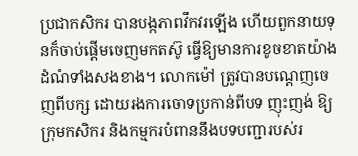ប្រជាកសិករ បានបង្កភាពវឹកវរឡើង ហើយពួកនាយទុនក៏ចាប់ផ្តើមចេញមកតស៊ូ ធ្វើឱ្យមានការខូចខាតយ៉ាងដំណំទាំងសងខាង។ លោកម៉ៅ ត្រូវបានបណ្តេញចេញពីបក្ស ដោយរងការចោទប្រកាន់ពីបទ ញុះញង់ ឱ្យក្រុមកសិករ និងកម្មករបំពាននឹងបទបញ្ជារបស់រ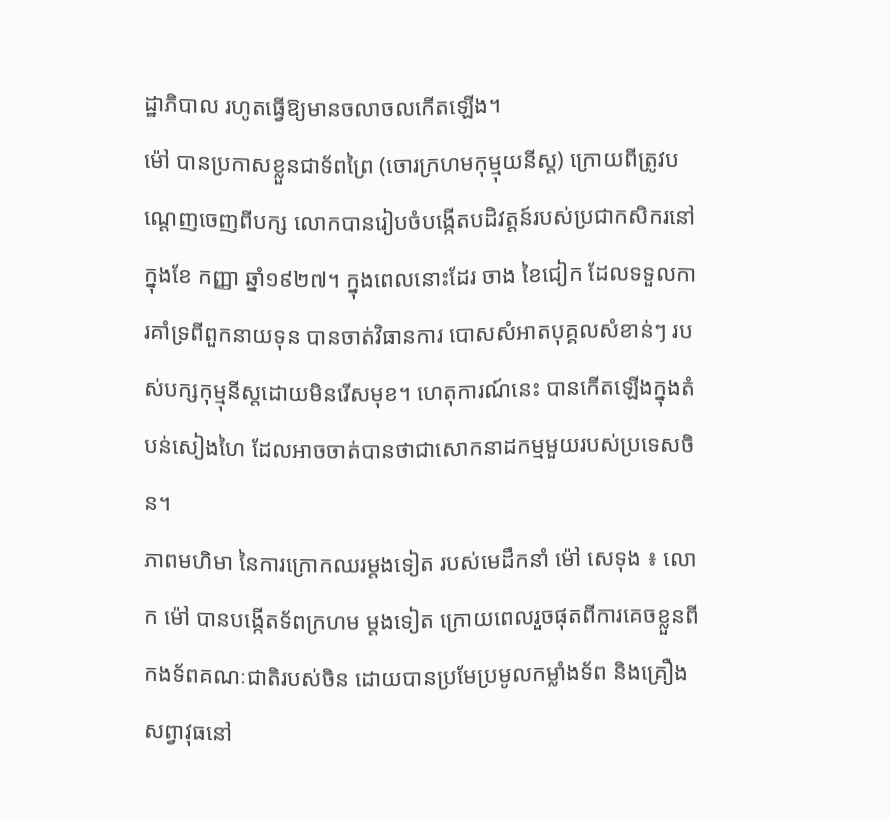ដ្ឋាភិបាល រហូតធ្វើឱ្យមានចលាចលកើតឡើង។
ម៉ៅ បានប្រកាសខ្លួនជាទ័ពព្រៃ (ចោរក្រហមកុម្មុយនីស្ត) ក្រោយពីត្រូវបណ្តេញចេញពីបក្ស លោកបានរៀបចំបង្កើតបដិវត្តន៍របស់ប្រជាកសិករនៅក្នុងខែ កញ្ញា ឆ្នាំ១៩២៧។ ក្នុងពេលនោះដែរ ចាង ខៃជៀក ដែលទទួលការគាំទ្រពីពួកនាយទុន បានចាត់វិធានការ បោសសំអាតបុគ្គលសំខាន់ៗ របស់បក្សកុម្មុនីស្តដោយមិនរើសមុខ។ ហេតុការណ៍នេះ បានកើតឡើងក្នុងតំបន់សៀងហៃ ដែលអាចចាត់បានថាជាសោកនាដកម្មមួយរបស់ប្រទេសចិន។
ភាពមហិមា នៃការក្រោកឈរម្តងទៀត របស់មេដឹកនាំ ម៉ៅ សេទុង ៖ លោក ម៉ៅ បានបង្កើតទ័ពក្រហម ម្តងទៀត ក្រោយពេលរួចផុតពីការគេចខ្លួនពីកងទ័ពគណៈជាតិរបស់ចិន ដោយបានប្រមែប្រមូលកម្លាំងទ័ព និងគ្រឿងសព្វាវុធនៅ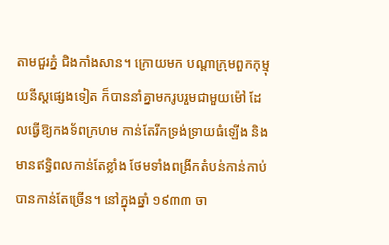តាមជួរភ្នំ ជិងកាំងសាន។ ក្រោយមក បណ្តាក្រុមពួកកុម្មុយនីស្តផ្សេងទៀត ក៏បាននាំគ្នាមករូបរួមជាមួយម៉ៅ ដែលធ្វើឱ្យកងទ័ពក្រហម កាន់តែរីកទ្រង់ទ្រាយធំឡើង និងមានឥទ្ធិពលកាន់តែខ្លាំង ថែមទាំងពង្រីកតំបន់កាន់កាប់បានកាន់តែច្រើន។ នៅក្នុងឆ្នាំ ១៩៣៣ ចា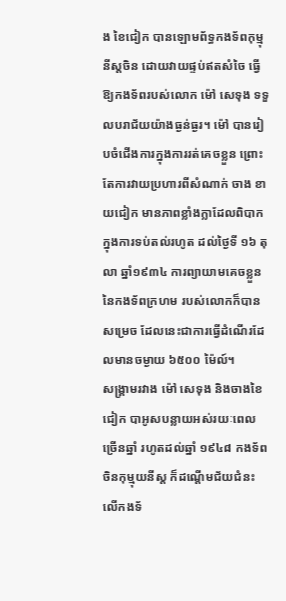ង ខៃជៀក បានឡោមព័ទ្ធកងទ័ពកុម្មុនីស្តចិន ដោយវាយផ្ទប់ឥតសំចៃ ធ្វើឱ្យកងទ័ពរបស់លោក ម៉ៅ សេទុង ទទួលបរាជ័យយ៉ាងធ្ងន់ធ្ងរ។ ម៉ៅ បានរៀបចំជើងការក្នុងការរត់គេចខ្លួន ព្រោះតែការវាយប្រហារពីសំណាក់ ចាង ខាយជៀក មានភាពខ្លាំងក្លាដែលពិបាកក្នុងការទប់តល់រហូត ដល់ថ្ងៃទី ១៦ តុលា ឆ្នាំ១៩៣៤ ការព្យាយាមគេចខ្លួននៃកងទ័ពក្រហម របស់លោកក៏បានសម្រេច ដែលនេះជាការធ្វើដំណើរដែលមានចម្ងាយ ៦៥០០ ម៉ៃល៍។
សង្រ្គាមរវាង ម៉ៅ សេទុង និងចាងខៃជៀក បាអូសបន្លាយអស់រយៈពេលច្រើនឆ្នាំ រហូតដល់ឆ្នាំ ១៩៤៨ កងទ័ពចិនកុម្មុយនីស្ត ក៏ដណ្តើមជ័យជំនះលើកងទ័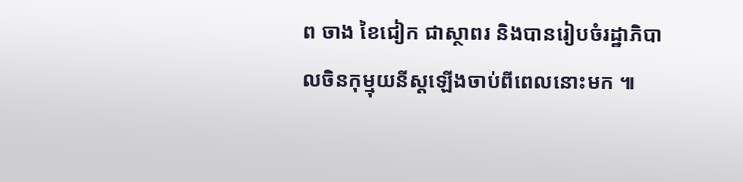ព ចាង ខៃជៀក ជាស្ថាពរ និងបានរៀបចំរដ្ឋាភិបាលចិនកុម្មុយនីស្តឡើងចាប់ពីពេលនោះមក ៕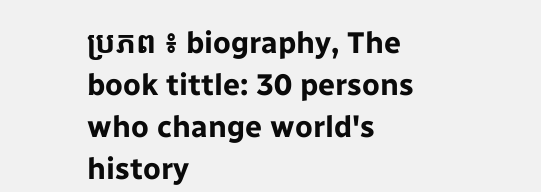ប្រភព ៖ biography, The book tittle: 30 persons who change world's history